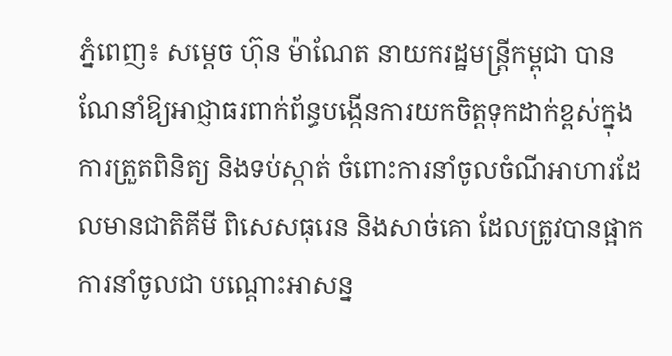ភ្នំពេញ៖ សម្ដេច ហ៊ុន ម៉ាណែត នាយករដ្ឋមន្ត្រីកម្ពុជា បានណែនាំឱ្យអាជ្ញាធរពាក់ព័ន្ធបង្កើនការយកចិត្តទុកដាក់ខ្ពស់ក្នុងការត្រួតពិនិត្យ និងទប់ស្កាត់ ចំពោះការនាំចូលចំណីអាហារដែលមានជាតិគីមី ពិសេសធុរេន និងសាច់គោ ដែលត្រូវបានផ្អាកការនាំចូលជា បណ្តោះអាសន្ន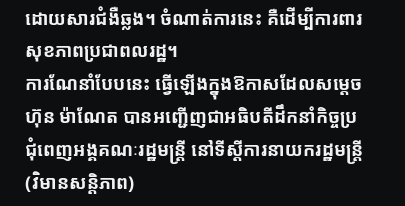ដោយសារជំងឺឆ្លង។ ចំណាត់ការនេះ គឺដើម្បីការពារសុខភាពប្រជាពលរដ្ឋ។
ការណែនាំបែបនេះ ធ្វើឡើងក្នុងឱកាសដែលសម្តេច ហ៊ុន ម៉ាណែត បានអញ្ជើញជាអធិបតីដឹកនាំកិច្ចប្រជុំពេញអង្គគណៈរដ្ឋមន្ត្រី នៅទីស្ដីការនាយករដ្ឋមន្រ្តី (វិមានសន្តិភាព)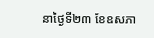នាថ្ងៃទី២៣ ខែឧសភា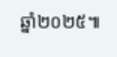ឆ្នាំ២០២៥៕